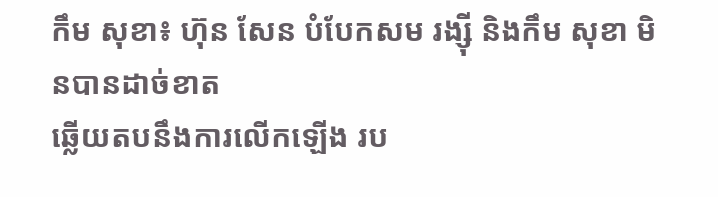កឹម សុខា៖ ហ៊ុន សែន បំបែកសម រង្ស៊ី និងកឹម សុខា មិនបានដាច់ខាត
ឆ្លើយតបនឹងការលើកឡើង រប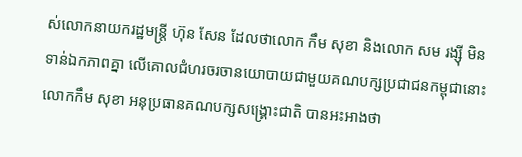ស់លោកនាយករដ្ឋមន្រ្តី ហ៊ុន សែន ដែលថាលោក កឹម សុខា និងលោក សម រង្ស៊ី មិនទាន់ឯកភាពគ្នា លើគោលជំហរចរចានយោបាយជាមួយគណបក្សប្រជាជនកម្ពុជានោះ លោកកឹម សុខា អនុប្រធានគណបក្សសង្គ្រោះជាតិ បានអះអាងថា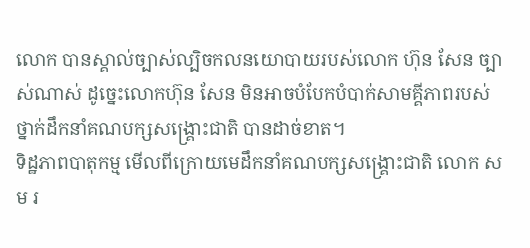លោក បានស្គាល់ច្បាស់ល្បិចកលនយោបាយរបស់លោក ហ៊ុន សែន ច្បាស់ណាស់ ដូច្នេះលោកហ៊ុន សែន មិនអាចបំបែកបំបាក់សាមគ្គីភាពរបស់ថ្នាក់ដឹកនាំគណបក្សសង្រ្គោះជាតិ បានដាច់ខាត។
ទិដ្ឋភាពបាតុកម្ម មើលពីក្រោយមេដឹកនាំគណបក្សសង្គ្រោះជាតិ លោក សម រ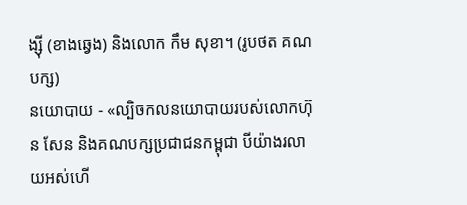ង្ស៊ី (ខាងឆ្វេង) និងលោក កឹម សុខា។ (រូបថត គណបក្ស)
នយោបាយ - «ល្បិចកលនយោបាយរបស់លោកហ៊ុន សែន និងគណបក្សប្រជាជនកម្ពុជា បីយ៉ាងរលាយអស់ហើ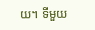យ។ ទីមួយ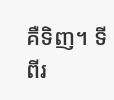គឺទិញ។ ទីពីរ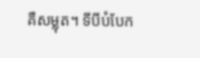គឺសម្លុត។ ទីបីបំបែក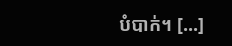បំបាក់។ [...]